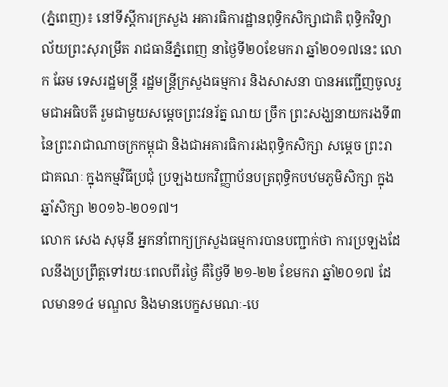(ភ្នំពេញ)៖ នៅទីស្តីការក្រសួង អគារធិការដ្ឋានពុទ្ធិកសិក្សាជាតិ ពុទ្ធិកវិទ្យាល័យព្រះសុរាម្រឹត រាជធានីភ្នំពេញ នាថ្ងៃទី២០ខែមករា ឆ្នាំ២០១៧នេះ លោក ឆែម ទេសរដ្ឋមន្ត្រី រដ្ឋមន្ត្រីក្រសួងធម្មការ និងសាសនា បានអញ្ជើញចូលរួមជាអធិបតី រួមជាមួយសម្តេចព្រះវនរ័ត្ន ណយ ច្រឹក ព្រះសង្ឃនាយករងទី៣ នៃព្រះរាជាណាចក្រកម្ពុជា និងជាអគារធិការរងពុទ្ធិកសិក្សា សម្តេច ព្រះរាជាគណៈ ក្នុងកម្មវិធីប្រជុំ ប្រឡងយកវិញ្ញាប័នបត្រពុទ្ធិកបឋមភូមិសិក្សា ក្នុងឆ្នាំសិក្សា ២០១៦-២០១៧។
លោក សេង សុមុនី អ្នកនាំពាក្យក្រសួងធម្មការបានបញ្ជាក់ថា ការប្រឡងដែលនឹងប្រព្រឹត្តទៅរយៈពេលពីរថ្ងៃ គឺថ្ងៃទី ២១-២២ ខែមករា ឆ្នាំ២០១៧ ដែលមាន១៤ មណ្ឌល និងមានបេក្ខសមណៈ-បេ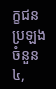ក្ខជនប្រឡងចំនួន ៤,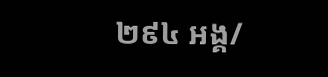២៩៤ អង្គ/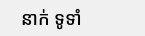នាក់ ទូទាំ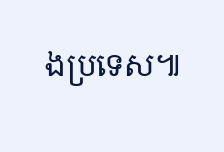ងប្រទេស៕